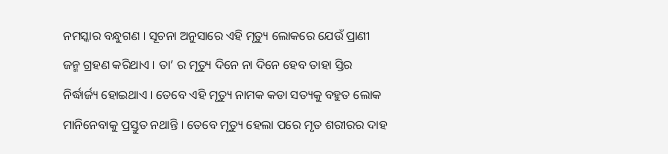ନମସ୍କାର ବନ୍ଧୁଗଣ । ସୂଚନା ଅନୁସାରେ ଏହି ମୃତ୍ୟୁ ଲୋକରେ ଯେଉଁ ପ୍ରାଣୀ ଜନ୍ମ ଗ୍ରହଣ କରିଥାଏ । ତା’ ର ମୃତ୍ୟୁ ଦିନେ ନା ଦିନେ ହେବ ତାହା ସ୍ତିର ନିର୍ଦ୍ଧାର୍ଜ୍ୟ ହୋଇଥାଏ । ତେବେ ଏହି ମୃତ୍ୟୁ ନାମକ କଡା ସତ୍ୟକୁ ବହୁତ ଲୋକ ମାନିନେବାକୁ ପ୍ରସ୍ତୁତ ନଥାନ୍ତି । ତେବେ ମୃତ୍ୟୁ ହେଲା ପରେ ମୃତ ଶରୀରର ଦାହ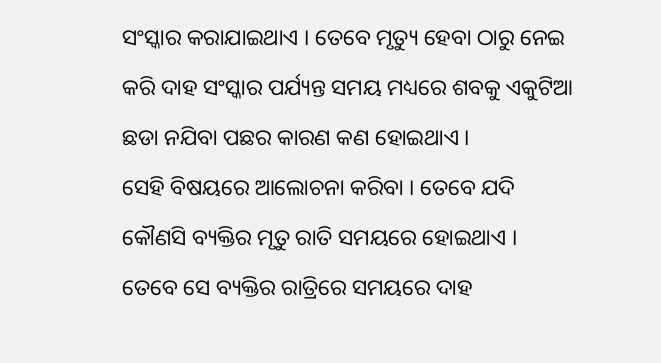ସଂସ୍କାର କରାଯାଇଥାଏ । ତେବେ ମୃତ୍ୟୁ ହେବା ଠାରୁ ନେଇ କରି ଦାହ ସଂସ୍କାର ପର୍ଯ୍ୟନ୍ତ ସମୟ ମଧ୍ୟରେ ଶବକୁ ଏକୁଟିଆ ଛଡା ନଯିବା ପଛର କାରଣ କଣ ହୋଇଥାଏ ।
ସେହି ବିଷୟରେ ଆଲୋଚନା କରିବା । ତେବେ ଯଦି କୌଣସି ବ୍ୟକ୍ତିର ମୃତୁ ରାତି ସମୟରେ ହୋଇଥାଏ । ତେବେ ସେ ବ୍ୟକ୍ତିର ରାତ୍ରିରେ ସମୟରେ ଦାହ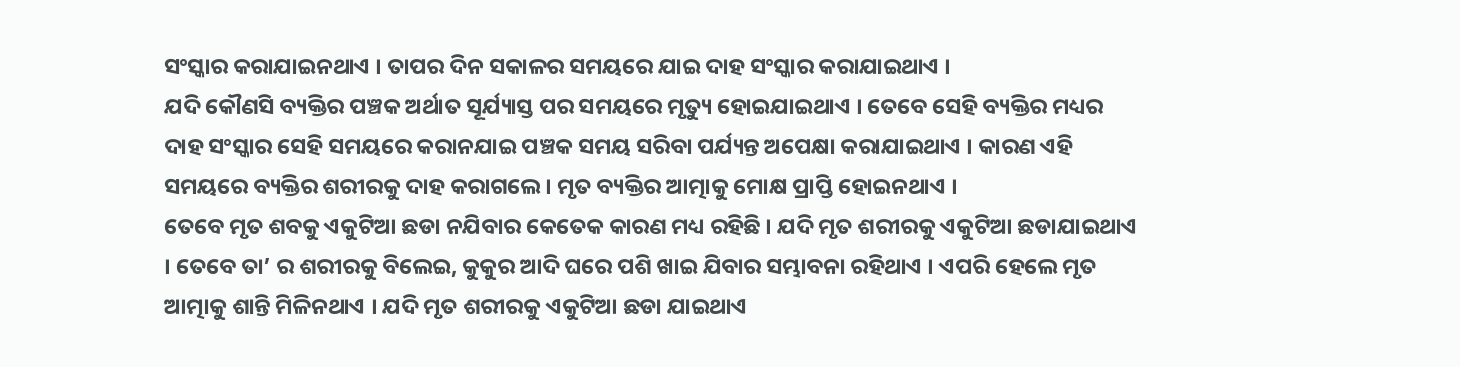ସଂସ୍କାର କରାଯାଇନଥାଏ । ତାପର ଦିନ ସକାଳର ସମୟରେ ଯାଇ ଦାହ ସଂସ୍କାର କରାଯାଇଥାଏ ।
ଯଦି କୌଣସି ବ୍ୟକ୍ତିର ପଞ୍ଚକ ଅର୍ଥାତ ସୂର୍ଯ୍ୟାସ୍ତ ପର ସମୟରେ ମୃତ୍ୟୁ ହୋଇଯାଇଥାଏ । ତେବେ ସେହି ବ୍ୟକ୍ତିର ମଧ୍ୟର ଦାହ ସଂସ୍କାର ସେହି ସମୟରେ କରାନଯାଇ ପଞ୍ଚକ ସମୟ ସରିବା ପର୍ଯ୍ୟନ୍ତ ଅପେକ୍ଷା କରାଯାଇଥାଏ । କାରଣ ଏହି ସମୟରେ ବ୍ୟକ୍ତିର ଶରୀରକୁ ଦାହ କରାଗଲେ । ମୃତ ବ୍ୟକ୍ତିର ଆତ୍ମାକୁ ମୋକ୍ଷ ପ୍ରାପ୍ତି ହୋଇନଥାଏ ।
ତେବେ ମୃତ ଶବକୁ ଏକୁଟିଆ ଛଡା ନଯିବାର କେତେକ କାରଣ ମଧ୍ୟ ରହିଛି । ଯଦି ମୃତ ଶରୀରକୁ ଏକୁଟିଆ ଛଡାଯାଇଥାଏ । ତେବେ ତା’ ର ଶରୀରକୁ ବିଲେଇ, କୁକୁର ଆଦି ଘରେ ପଶି ଖାଇ ଯିବାର ସମ୍ଭାବନା ରହିଥାଏ । ଏପରି ହେଲେ ମୃତ ଆତ୍ମାକୁ ଶାନ୍ତି ମିଳିନଥାଏ । ଯଦି ମୃତ ଶରୀରକୁ ଏକୁଟିଆ ଛଡା ଯାଇଥାଏ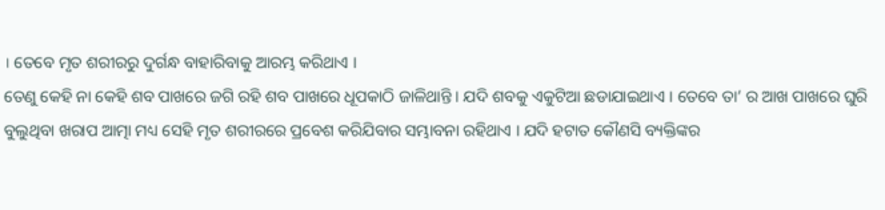। ତେବେ ମୃତ ଶରୀରରୁ ଦୁର୍ଗନ୍ଧ ବାହାରିବାକୁ ଆରମ୍ଭ କରିଥାଏ ।
ତେଣୁ କେହି ନା କେହି ଶବ ପାଖରେ ଜଗି ରହି ଶବ ପାଖରେ ଧୂପକାଠି ଜାଳିଥାନ୍ତି । ଯଦି ଶବକୁ ଏକୁଟିଆ ଛଡାଯାଇଥାଏ । ତେବେ ତା’ ର ଆଖ ପାଖରେ ଘୁରି ବୁଲୁଥିବା ଖରାପ ଆତ୍ମା ମଧ୍ୟ ସେହି ମୃତ ଶରୀରରେ ପ୍ରବେଶ କରିଯିବାର ସମ୍ଭାବନା ରହିଥାଏ । ଯଦି ହଟାତ କୌଣସି ବ୍ୟକ୍ତିଙ୍କର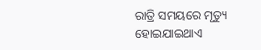ରାତ୍ରି ସମୟରେ ମୃତ୍ୟୁ ହୋଇଯାଇଥାଏ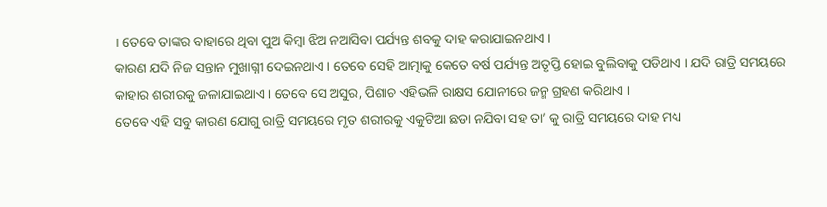। ତେବେ ତାଙ୍କର ବାହାରେ ଥିବା ପୁଅ କିମ୍ବା ଝିଅ ନଆସିବା ପର୍ଯ୍ୟନ୍ତ ଶବକୁ ଦାହ କରାଯାଇନଥାଏ ।
କାରଣ ଯଦି ନିଜ ସନ୍ତାନ ମୁଖାଗ୍ନୀ ଦେଇନଥାଏ । ତେବେ ସେହି ଆତ୍ମାକୁ କେତେ ବର୍ଷ ପର୍ଯ୍ୟନ୍ତ ଅତୃପ୍ତି ହୋଇ ବୁଲିବାକୁ ପଡିଥାଏ । ଯଦି ରାତ୍ରି ସମୟରେ କାହାର ଶରୀରକୁ ଜଳାଯାଇଥାଏ । ତେବେ ସେ ଅସୁର, ପିଶାଚ ଏହିଭଳି ରାକ୍ଷସ ଯୋନୀରେ ଜନ୍ମ ଗ୍ରହଣ କରିଥାଏ ।
ତେବେ ଏହି ସବୁ କାରଣ ଯୋଗୁ ରାତ୍ରି ସମୟରେ ମୃତ ଶରୀରକୁ ଏକୁଟିଆ ଛଡା ନଯିବା ସହ ତା’ କୁ ରାତ୍ରି ସମୟରେ ଦାହ ମଧ୍ୟ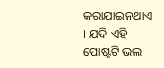କରାଯାଇନଥାଏ । ଯଦି ଏହି ପୋଷ୍ଟଟି ଭଲ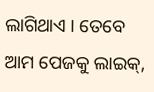ଲାଗିଥାଏ । ତେବେ ଆମ ପେଜକୁ ଲାଇକ୍,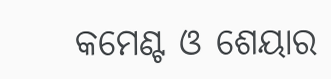କମେଣ୍ଟ ଓ ଶେୟାର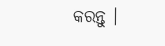କରନ୍ତୁ ।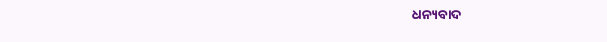ଧନ୍ୟବାଦ